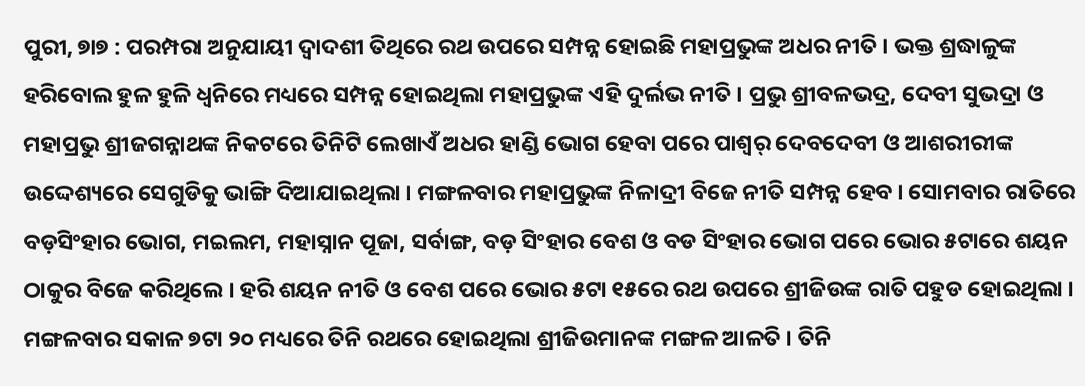ପୁରୀ, ୭ା୭ : ପରମ୍ପରା ଅନୁଯାୟୀ ଦ୍ୱାଦଶୀ ତିଥିରେ ରଥ ଉପରେ ସମ୍ପନ୍ନ ହୋଇଛି ମହାପ୍ରଭୁଙ୍କ ଅଧର ନୀତି । ଭକ୍ତ ଶ୍ରଦ୍ଧାଳୁଙ୍କ ହରିବୋଲ ହୁଳ ହୁଳି ଧ୍ୱନିରେ ମଧ୍ୟରେ ସମ୍ପନ୍ନ ହୋଇଥିଲା ମହାପ୍ରଭୁଙ୍କ ଏହି ଦୁର୍ଲଭ ନୀତି । ପ୍ରଭୁ ଶ୍ରୀବଳଭଦ୍ର, ଦେବୀ ସୁଭଦ୍ରା ଓ ମହାପ୍ରଭୁ ଶ୍ରୀଜଗନ୍ନାଥଙ୍କ ନିକଟରେ ତିନିଟି ଲେଖାଏଁ ଅଧର ହାଣ୍ଡି ଭୋଗ ହେବା ପରେ ପାଶ୍ୱର୍ ଦେବଦେବୀ ଓ ଆଶରୀରୀଙ୍କ ଉଦ୍ଦେଶ୍ୟରେ ସେଗୁଡିକୁ ଭାଙ୍ଗି ଦିଆଯାଇଥିଲା । ମଙ୍ଗଳବାର ମହାପ୍ରଭୁଙ୍କ ନିଳାଦ୍ରୀ ବିଜେ ନୀତି ସମ୍ପନ୍ନ ହେବ । ସୋମବାର ରାତିରେ ବଡ଼ସିଂହାର ଭୋଗ, ମଇଲମ, ମହାସ୍ନାନ ପୂଜା, ସର୍ବାଙ୍ଗ, ବଡ଼ ସିଂହାର ବେଶ ଓ ବଡ ସିଂହାର ଭୋଗ ପରେ ଭୋର ୫ଟାରେ ଶୟନ ଠାକୁର ବିଜେ କରିଥିଲେ । ହରି ଶୟନ ନୀତି ଓ ବେଶ ପରେ ଭୋର ୫ଟା ୧୫ରେ ରଥ ଉପରେ ଶ୍ରୀଜିଉଙ୍କ ରାତି ପହୁଡ ହୋଇଥିଲା । ମଙ୍ଗଳବାର ସକାଳ ୭ଟା ୨୦ ମଧ୍ୟରେ ତିନି ରଥରେ ହୋଇଥିଲା ଶ୍ରୀଜିଉମାନଙ୍କ ମଙ୍ଗଳ ଆଳତି । ତିନି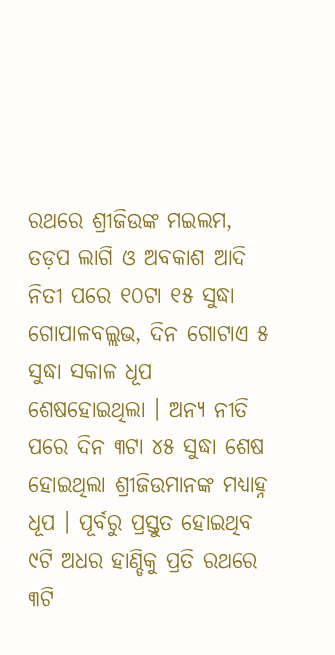ରଥରେ ଶ୍ରୀଜିଉଙ୍କ ମଇଲମ, ତଡ଼ପ ଲାଗି ଓ ଅବକାଶ ଆଦି ନିତୀ ପରେ ୧୦ଟା ୧୫ ସୁଦ୍ଧା ଗୋପାଳବଲ୍ଲଭ, ଦିନ ଗୋଟାଏ ୫ ସୁଦ୍ଧା ସକାଳ ଧୂପ ଶେଷହୋଇଥିଲା । ଅନ୍ୟ ନୀତି ପରେ ଦିନ ୩ଟା ୪୫ ସୁଦ୍ଧା ଶେଷ ହୋଇଥିଲା ଶ୍ରୀଜିଉମାନଙ୍କ ମଧ୍ୟାହ୍ନ ଧୂପ । ପୂର୍ବରୁ ପ୍ରସ୍ତୁତ ହୋଇଥିବ ୯ଟି ଅଧର ହାଣ୍ଡିକୁ ପ୍ରତି ରଥରେ ୩ଟି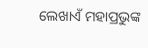ଲେଖାଏଁ ମହାପ୍ରଭୁଙ୍କ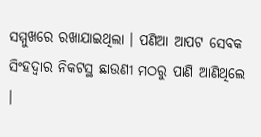ସମ୍ମୁଖରେ ରଖାଯାଇଥିଲା । ପଣିଆ ଆପଟ ସେବକ ସିଂହଦ୍ୱାର ନିକଟସ୍ଥ ଛାଉଣୀ ମଠରୁ ପାଣି ଆଣିଥିଲେ ।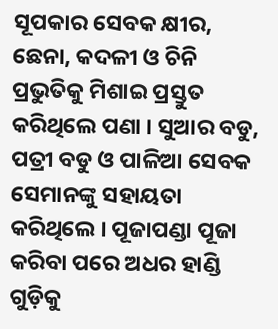ସୂପକାର ସେବକ କ୍ଷୀର, ଛେନା, କଦଳୀ ଓ ଚିନି ପ୍ରଭୁତିକୁ ମିଶାଇ ପ୍ରସ୍ତୁତ କରିଥିଲେ ପଣା । ସୁଆର ବଡୁ, ପତ୍ରୀ ବଡୁ ଓ ପାଳିଆ ସେବକ ସେମାନଙ୍କୁ ସହାୟତା କରିଥିଲେ । ପୂଜାପଣ୍ଡା ପୂଜା କରିବା ପରେ ଅଧର ହାଣ୍ଡି ଗୁଡ଼ିକୁ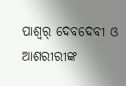ପାଶ୍ୱର୍ ଦେବଦେବୀ ଓ ଆଶରୀରୀଙ୍କ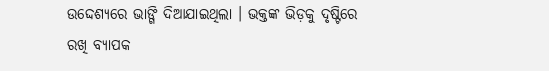ଉଦ୍ଦେଶ୍ୟରେ ଭାଙ୍ଗି ଦିଆଯାଇଥିଲା । ଭକ୍ତଙ୍କ ଭିଡ଼କୁ ଦୃଷ୍ଟିରେ ରଖି ବ୍ୟାପକ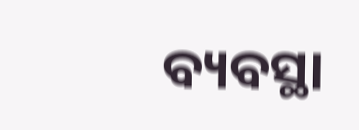ବ୍ୟବସ୍ଥା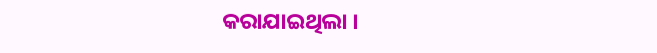କରାଯାଇଥିଲା ।